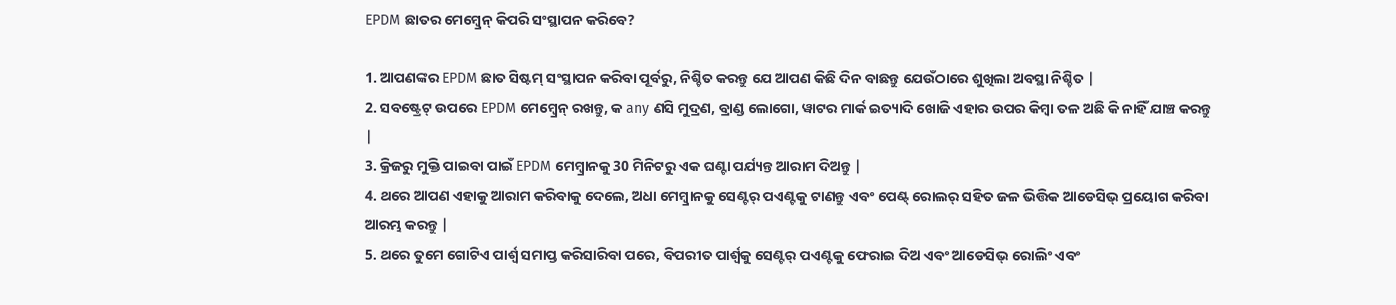EPDM ଛାତର ମେମ୍ବ୍ରେନ୍ କିପରି ସଂସ୍ଥାପନ କରିବେ?

1. ଆପଣଙ୍କର EPDM ଛାତ ସିଷ୍ଟମ୍ ସଂସ୍ଥାପନ କରିବା ପୂର୍ବରୁ, ନିଶ୍ଚିତ କରନ୍ତୁ ଯେ ଆପଣ କିଛି ଦିନ ବାଛନ୍ତୁ ଯେଉଁଠାରେ ଶୁଖିଲା ଅବସ୍ଥା ନିଶ୍ଚିତ |
2. ସବଷ୍ଟ୍ରେଟ୍ ଉପରେ EPDM ମେମ୍ବ୍ରେନ୍ ରଖନ୍ତୁ, କ any ଣସି ମୁଦ୍ରଣ, ବ୍ରାଣ୍ଡ ଲୋଗୋ, ୱାଟର ମାର୍କ ଇତ୍ୟାଦି ଖୋଜି ଏହାର ଉପର କିମ୍ବା ତଳ ଅଛି କି ନାହିଁ ଯାଞ୍ଚ କରନ୍ତୁ |
3. କ୍ରିଜରୁ ମୁକ୍ତି ପାଇବା ପାଇଁ EPDM ମେମ୍ବ୍ରାନକୁ 30 ମିନିଟରୁ ଏକ ଘଣ୍ଟା ପର୍ଯ୍ୟନ୍ତ ଆରାମ ଦିଅନ୍ତୁ |
4. ଥରେ ଆପଣ ଏହାକୁ ଆରାମ କରିବାକୁ ଦେଲେ, ଅଧା ମେମ୍ବ୍ରାନକୁ ସେଣ୍ଟର୍ ପଏଣ୍ଟକୁ ଟାଣନ୍ତୁ ଏବଂ ପେଣ୍ଟ୍ ରୋଲର୍ ସହିତ ଜଳ ଭିତ୍ତିକ ଆଡେସିଭ୍ ପ୍ରୟୋଗ କରିବା ଆରମ୍ଭ କରନ୍ତୁ |
5. ଥରେ ତୁମେ ଗୋଟିଏ ପାର୍ଶ୍ୱ ସମାପ୍ତ କରିସାରିବା ପରେ, ବିପରୀତ ପାର୍ଶ୍ୱକୁ ସେଣ୍ଟର୍ ପଏଣ୍ଟକୁ ଫେରାଇ ଦିଅ ଏବଂ ଆଡେସିଭ୍ ରୋଲିଂ ଏବଂ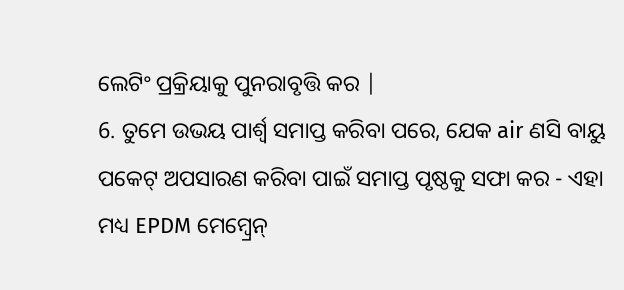ଲେଟିଂ ପ୍ରକ୍ରିୟାକୁ ପୁନରାବୃତ୍ତି କର |
6. ତୁମେ ଉଭୟ ପାର୍ଶ୍ୱ ସମାପ୍ତ କରିବା ପରେ, ଯେକ air ଣସି ବାୟୁ ପକେଟ୍ ଅପସାରଣ କରିବା ପାଇଁ ସମାପ୍ତ ପୃଷ୍ଠକୁ ସଫା କର - ଏହା ମଧ୍ୟ EPDM ମେମ୍ବ୍ରେନ୍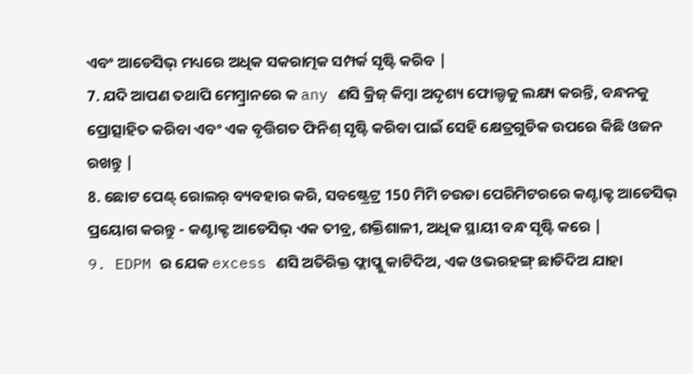ଏବଂ ଆଡେସିଭ୍ ମଧ୍ୟରେ ଅଧିକ ସକରାତ୍ମକ ସମ୍ପର୍କ ସୃଷ୍ଟି କରିବ |
7. ଯଦି ଆପଣ ତଥାପି ମେମ୍ବ୍ରାନରେ କ any ଣସି କ୍ରିଜ୍ କିମ୍ବା ଅଦୃଶ୍ୟ ଫୋଲ୍ଡକୁ ଲକ୍ଷ୍ୟ କରନ୍ତି, ବନ୍ଧନକୁ ପ୍ରୋତ୍ସାହିତ କରିବା ଏବଂ ଏକ ବୃତ୍ତିଗତ ଫିନିଶ୍ ସୃଷ୍ଟି କରିବା ପାଇଁ ସେହି କ୍ଷେତ୍ରଗୁଡିକ ଉପରେ କିଛି ଓଜନ ରଖନ୍ତୁ |
8. ଛୋଟ ପେଣ୍ଟ୍ ରୋଲର୍ ବ୍ୟବହାର କରି, ସବଷ୍ଟ୍ରେଟ୍ର 150 ମିମି ଚଉଡା ପେରିମିଟରରେ କଣ୍ଟାକ୍ଟ ଆଡେସିଭ୍ ପ୍ରୟୋଗ କରନ୍ତୁ - କଣ୍ଟାକ୍ଟ ଆଡେସିଭ୍ ଏକ ତୀବ୍ର, ଶକ୍ତିଶାଳୀ, ଅଧିକ ସ୍ଥାୟୀ ବନ୍ଧ ସୃଷ୍ଟି କରେ |
9. EDPM ର ଯେକ excess ଣସି ଅତିରିକ୍ତ ଫ୍ଲାପ୍କୁ କାଟିଦିଅ, ଏକ ଓଭରହଙ୍ଗ୍ ଛାଡିଦିଅ ଯାହା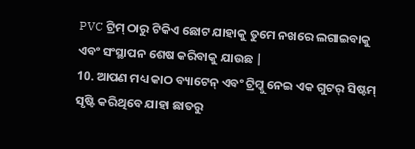PVC ଟ୍ରିମ୍ ଠାରୁ ଟିକିଏ ଛୋଟ ଯାହାକୁ ତୁମେ ନଖରେ ଲଗାଇବାକୁ ଏବଂ ସଂସ୍ଥାପନ ଶେଷ କରିବାକୁ ଯାଉଛ |
10. ଆପଣ ମଧ୍ୟ କାଠ ବ୍ୟାଟେନ୍ ଏବଂ ଟ୍ରିମ୍କୁ ନେଇ ଏକ ଗୁଟର୍ ସିଷ୍ଟମ୍ ସୃଷ୍ଟି କରିଥିବେ ଯାହା ଛାତରୁ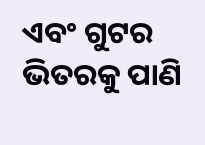ଏବଂ ଗୁଟର ଭିତରକୁ ପାଣି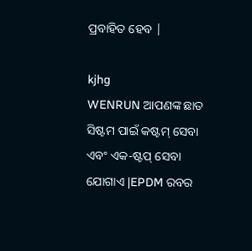ପ୍ରବାହିତ ହେବ |

kjhg
WENRUN ଆପଣଙ୍କ ଛାତ ସିଷ୍ଟମ ପାଇଁ କଷ୍ଟମ୍ ସେବା ଏବଂ ଏକ-ଷ୍ଟପ୍ ସେବା ଯୋଗାଏ |EPDM ରବର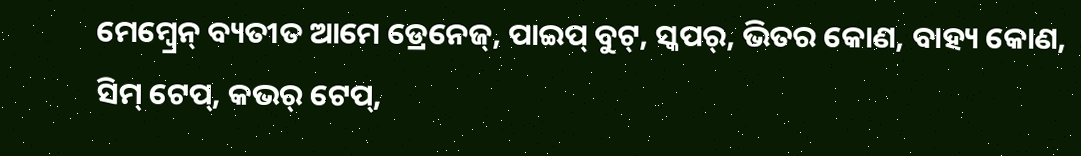ମେମ୍ବ୍ରେନ୍ ବ୍ୟତୀତ ଆମେ ଡ୍ରେନେଜ୍, ପାଇପ୍ ବୁଟ୍, ସ୍କପର୍, ଭିତର କୋଣ, ବାହ୍ୟ କୋଣ, ସିମ୍ ଟେପ୍, କଭର୍ ଟେପ୍,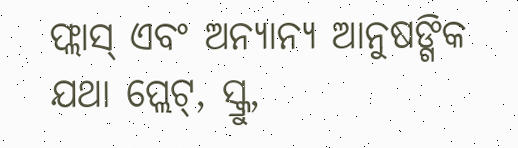ଫ୍ଲାସ୍ ଏବଂ ଅନ୍ୟାନ୍ୟ ଆନୁଷଙ୍ଗିକ ଯଥା ପ୍ଲେଟ୍, ସ୍କ୍ରୁ,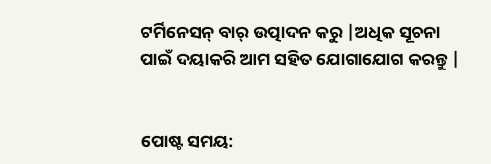ଟର୍ମିନେସନ୍ ବାର୍ ଉତ୍ପାଦନ କରୁ |ଅଧିକ ସୂଚନା ପାଇଁ ଦୟାକରି ଆମ ସହିତ ଯୋଗାଯୋଗ କରନ୍ତୁ |


ପୋଷ୍ଟ ସମୟ: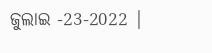ଜୁଲାଇ -23-2022 |